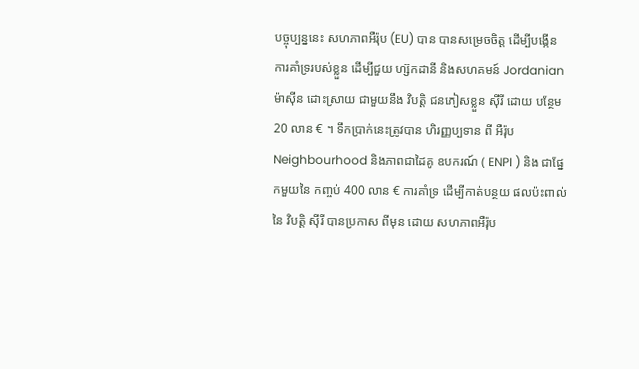បច្ចុប្បន្ននេះ សហភាពអឺរ៉ុប (EU) បាន បានសម្រេចចិត្ត ដើម្បីបង្កើន ការគាំទ្ររបស់ខ្លួន ដើម្បីជួយ ហ្ស៊កដានី និងសហគមន៍ Jordanian ម៉ាស៊ីន ដោះស្រាយ ជាមួយនឹង វិបត្តិ ជនភៀសខ្លួន ស៊ីរី ដោយ បន្ថែម 20 លាន € ។ ទឹកប្រាក់នេះត្រូវបាន ហិរញ្ញប្បទាន ពី អឺរ៉ុប Neighbourhood និងភាពជាដៃគូ ឧបករណ៍ ( ENPI ) និង ជាផ្នែកមួយនៃ កញ្ចប់ 400 លាន € ការគាំទ្រ ដើម្បីកាត់បន្ថយ ផលប៉ះពាល់នៃ វិបត្តិ ស៊ីរី បានប្រកាស ពីមុន ដោយ សហភាពអឺរ៉ុប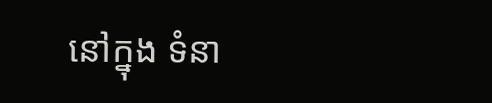នៅក្នុង ទំនា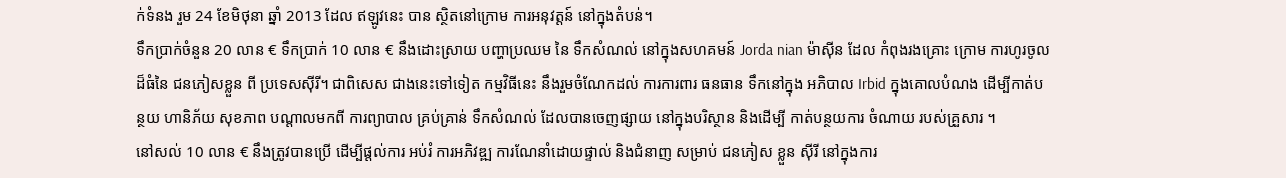ក់ទំនង រួម 24 ខែមិថុនា ឆ្នាំ 2013 ដែល ឥឡូវនេះ បាន ស្ថិតនៅក្រោម ការអនុវត្ដន៍ នៅក្នុងតំបន់។
ទឹកប្រាក់ចំនួន 20 លាន € ទឹកប្រាក់ 10 លាន € នឹងដោះស្រាយ បញ្ហាប្រឈម នៃ ទឹកសំណល់ នៅក្នុងសហគមន៍ Jorda nian ម៉ាស៊ីន ដែល កំពុងរងគ្រោះ ក្រោម ការហូរចូល ដ៏ធំនៃ ជនភៀសខ្លួន ពី ប្រទេសស៊ីរី។ ជាពិសេស ជាងនេះទៅទៀត កម្មវិធីនេះ នឹងរួមចំណែកដល់ ការការពារ ធនធាន ទឹកនៅក្នុង អភិបាល Irbid ក្នុងគោលបំណង ដើម្បីកាត់បន្ថយ ហានិភ័យ សុខភាព បណ្តាលមកពី ការព្យាបាល គ្រប់គ្រាន់ ទឹកសំណល់ ដែលបានចេញផ្សាយ នៅក្នុងបរិស្ថាន និងដើម្បី កាត់បន្ថយការ ចំណាយ របស់គ្រួសារ ។
នៅសល់ 10 លាន € នឹងត្រូវបានប្រើ ដើម្បីផ្តល់ការ អប់រំ ការអភិវឌ្ឍ ការណែនាំដោយផ្ទាល់ និងជំនាញ សម្រាប់ ជនភៀស ខ្លួន ស៊ីរី នៅក្នុងការ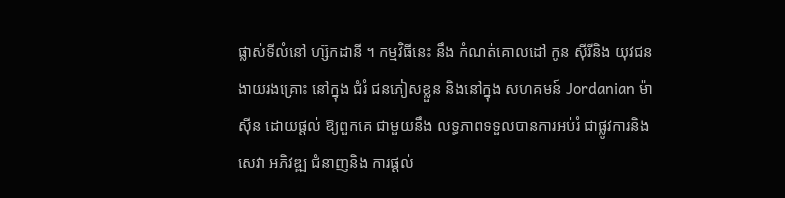ផ្លាស់ទីលំនៅ ហ្ស៊កដានី ។ កម្មវិធីនេះ នឹង កំណត់គោលដៅ កូន ស៊ីរីនិង យុវជន ងាយរងគ្រោះ នៅក្នុង ជំរំ ជនភៀសខ្លួន និងនៅក្នុង សហគមន៍ Jordanian ម៉ាស៊ីន ដោយផ្តល់ ឱ្យពួកគេ ជាមួយនឹង លទ្ធភាពទទួលបានការអប់រំ ជាផ្លូវការនិង សេវា អភិវឌ្ឍ ជំនាញនិង ការផ្ដល់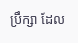ប្រឹក្សា ដែល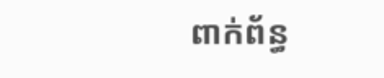ពាក់ព័ន្ធ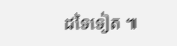ដទៃទៀត ៕